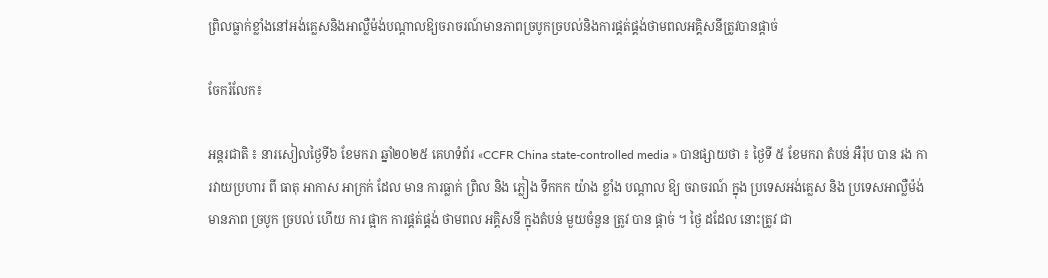ព្រិលធ្លាក់ខ្លាំងនៅអង់គ្លេសនិងអាល្លឺម៉ង់បណ្តាលឱ្យចរាចរណ៍មានភាពច្របូកច្របល់និងការផ្គត់ផ្គង់ថាមពលអគ្គិសនីត្រូវបានផ្តាច់

ចែករំលែក៖

អន្តរជាតិ ៖ នារសៀលថ្ងៃទី៦ ខែមករា ឆ្នាំ២០២៥ គេហទំព័រ «CCFR China state-controlled media » បានផ្សាយថា ៖ ថ្ងៃទី ៥ ខែមករា តំបន់ អឺរ៉ុប បាន រង ការវាយប្រហារ ពី ធាតុ អាកាស អាក្រក់ ដែល មាន ការធ្លាក់ ព្រិល និង ភ្លៀង ទឹកកក យ៉ាង ខ្លាំង បណ្តាល ឱ្យ ចរាចរណ៍ ក្នុង ប្រទេសអង់គ្លេស និង ប្រទេសអាល្លឺម៉ង់ មានភាព ច្របូក ច្របល់ ហើយ ការ ផ្អាក ការផ្គត់ផ្គង់ ថាមពល អគ្គិសនី ក្នុងតំបន់ មួយចំនួន ត្រូវ បាន ផ្តាច់ ។ ថ្ងៃ ដដែល នោះត្រូវ ជា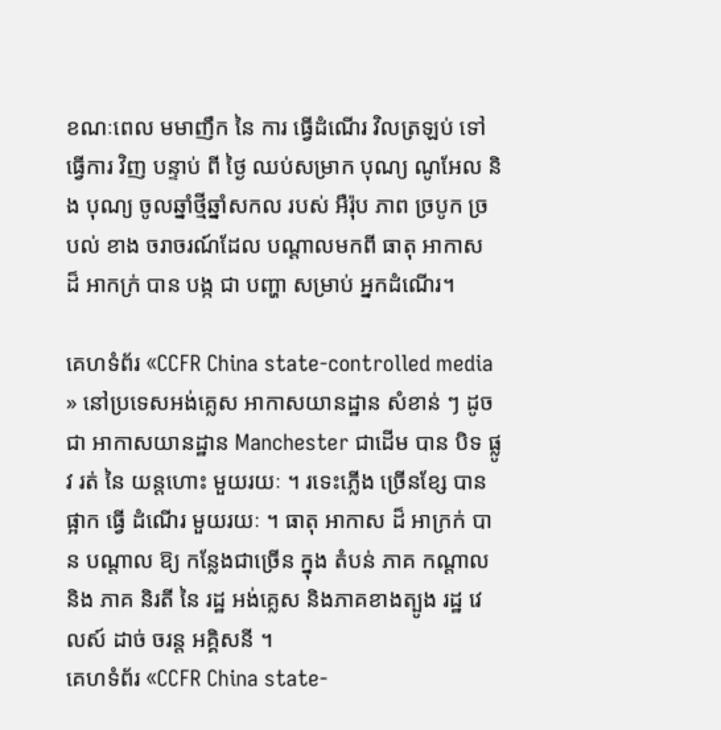ខណៈពេល មមាញឹក នៃ ការ ធ្វើដំណើរ វិលត្រឡប់ ទៅធ្វើការ វិញ បន្ទាប់ ពី ថ្ងៃ ឈប់សម្រាក បុណ្យ ណូអែល និង បុណ្យ ចូលឆ្នាំថ្មីឆ្នាំសកល របស់ អឺរ៉ុប ភាព ច្របូក ច្របល់ ខាង ចរាចរណ៍ដែល បណ្តាលមកពី ធាតុ អាកាស ដ៏ អាកក្រ់ បាន បង្ក ជា បញ្ហា សម្រាប់ អ្នកដំណើរ។

គេហទំព័រ «CCFR China state-controlled media » នៅប្រទេសអង់គ្លេស អាកាសយានដ្ឋាន សំខាន់ ៗ ដូចជា អាកាសយានដ្ឋាន Manchester ជាដើម បាន បិទ ផ្លូវ រត់ នៃ យន្តហោះ មួយរយៈ ។ រទេះភ្លើង ច្រើនខ្សែ បាន ផ្អាក ធ្វើ ដំណើរ មួយរយៈ ។ ធាតុ អាកាស ដ៏ អាក្រក់ បាន បណ្តាល ឱ្យ កន្លែងជាច្រើន ក្នុង តំបន់ ភាគ កណ្តាល និង ភាគ និរតី នៃ រដ្ឋ អង់គ្លេស និងភាគខាងត្បូង រដ្ឋ វេលស៍ ដាច់ ចរន្ត អគ្គិសនី ។
គេហទំព័រ «CCFR China state-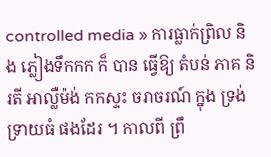controlled media » ការធ្លាក់ព្រិល និង ភ្លៀងទឹកកក ក៏ បាន ធ្វើឱ្យ តំបន់ ភាគ និរតី អាល្លឺម៉ង់ កកស្ទះ ចរាចរណ៍ ក្នុង ទ្រង់ទ្រាយធំ ផងដែរ ។ កាលពី ព្រឹ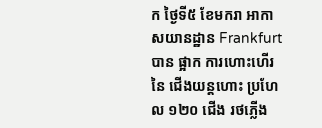ក ថ្ងៃទី៥ ខែមករា អាកាសយានដ្ឋាន Frankfurt បាន ផ្អាក ការហោះហើរ នៃ ជើងយន្តហោះ ប្រហែល ១២០ ជើង រថភ្លើង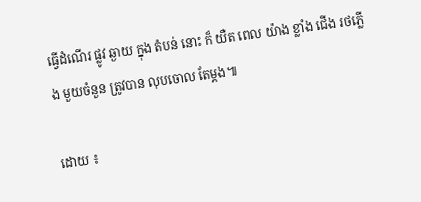ធ្វើដំណើរ ផ្លូវ ឆ្ងាយ ក្នុង តំបន់ នោះ ក៏ យឺត ពេល យ៉ាង ខ្លាំង ជើង រថភ្លើង មួយចំនួន ត្រូវបាន លុបចោល តែម្តង៕

ដោយ ៖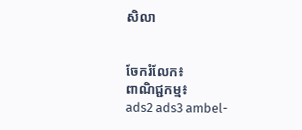សិលា


ចែករំលែក៖
ពាណិជ្ជកម្ម៖
ads2 ads3 ambel-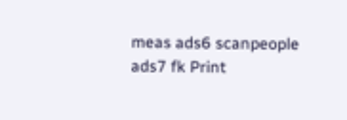meas ads6 scanpeople ads7 fk Print